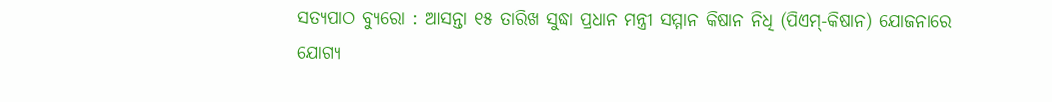ସତ୍ୟପାଠ ବ୍ୟୁରୋ : ଆସନ୍ତା ୧୫ ତାରିଖ ସୁଦ୍ଧା ପ୍ରଧାନ ମନ୍ତ୍ରୀ ସମ୍ମାନ କିଷାନ ନିଧି (ପିଏମ୍-କିଷାନ) ଯୋଜନାରେ ଯୋଗ୍ୟ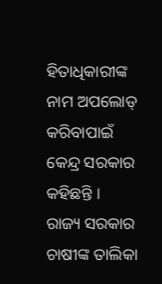ହିତାଧିକାରୀଙ୍କ ନାମ ଅପଲୋଡ୍ କରିବାପାଇଁ କେନ୍ଦ୍ର ସରକାର କହିଛନ୍ତି । ରାଜ୍ୟ ସରକାର ଚାଷୀଙ୍କ ତାଲିକା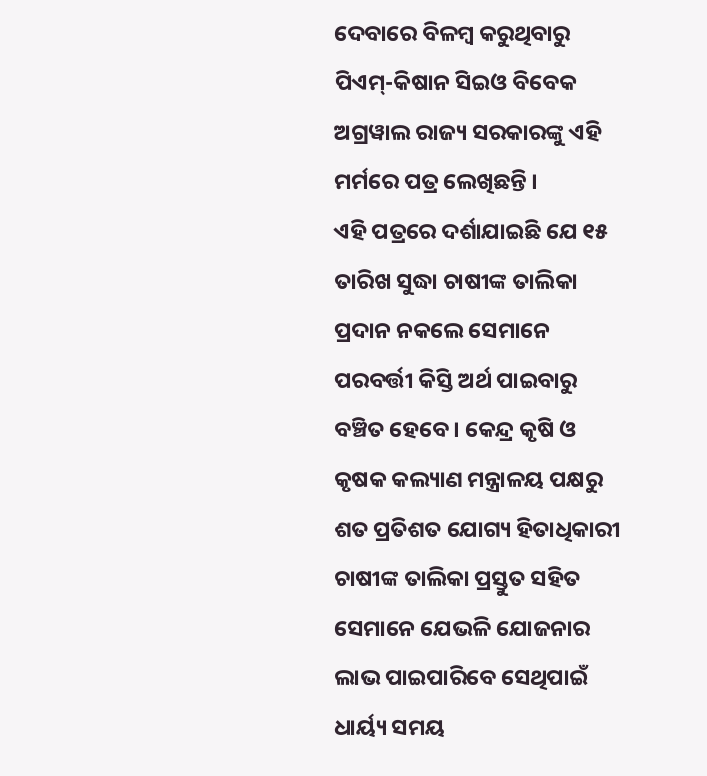ଦେବାରେ ବିଳମ୍ବ କରୁଥିବାରୁ ପିଏମ୍-କିଷାନ ସିଇଓ ବିବେକ ଅଗ୍ରୱାଲ ରାଜ୍ୟ ସରକାରଙ୍କୁ ଏହି ମର୍ମରେ ପତ୍ର ଲେଖିଛନ୍ତି ।
ଏହି ପତ୍ରରେ ଦର୍ଶାଯାଇଛି ଯେ ୧୫ ତାରିଖ ସୁଦ୍ଧା ଚାଷୀଙ୍କ ତାଲିକା ପ୍ରଦାନ ନକଲେ ସେମାନେ ପରବର୍ତ୍ତୀ କିସ୍ତି ଅର୍ଥ ପାଇବାରୁ ବଞ୍ଚିତ ହେବେ । କେନ୍ଦ୍ର କୃଷି ଓ କୃଷକ କଲ୍ୟାଣ ମନ୍ତ୍ରାଳୟ ପକ୍ଷରୁ ଶତ ପ୍ରତିଶତ ଯୋଗ୍ୟ ହିତାଧିକାରୀ ଚାଷୀଙ୍କ ତାଲିକା ପ୍ରସ୍ତୁତ ସହିତ ସେମାନେ ଯେଭଳି ଯୋଜନାର ଲାଭ ପାଇପାରିବେ ସେଥିପାଇଁ ଧାର୍ୟ୍ୟ ସମୟ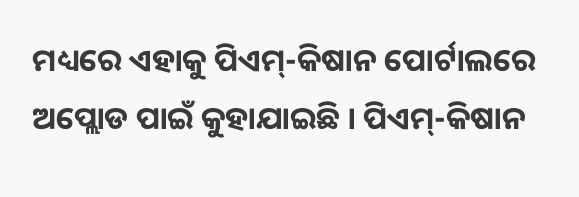ମଧ୍ୟରେ ଏହାକୁ ପିଏମ୍-କିଷାନ ପୋର୍ଟାଲରେ ଅପ୍ଲୋଡ ପାଇଁ କୁହାଯାଇଛି । ପିଏମ୍-କିଷାନ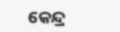କେନ୍ଦ୍ର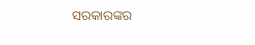ସରକାରଙ୍କର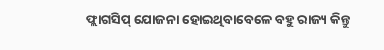ଫ୍ଲାଗସିପ୍ ଯୋଜନା ହୋଇଥିବାବେଳେ ବହୁ ରାଜ୍ୟ କିନ୍ତୁ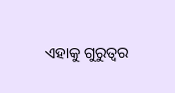ଏହାକୁ ଗୁରୁତ୍ୱର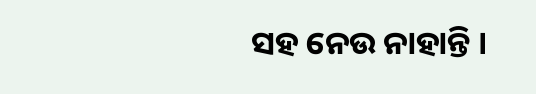ସହ ନେଉ ନାହାନ୍ତି ।